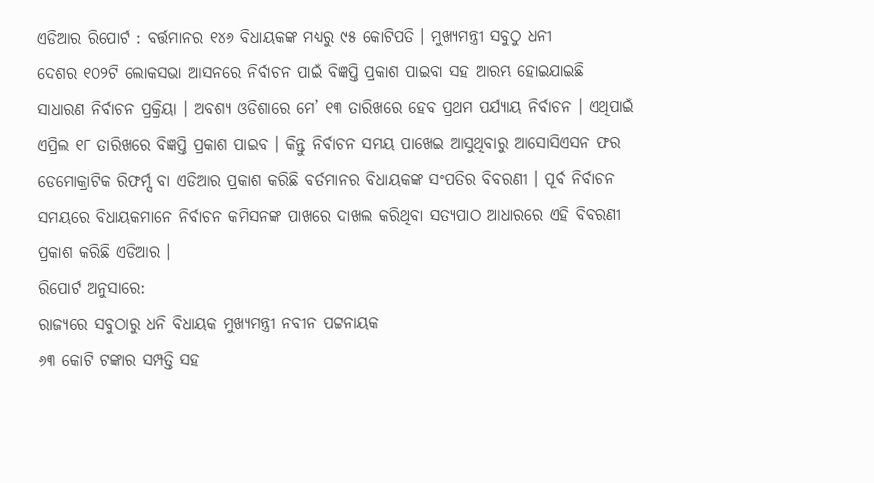ଏଡିଆର ରିପୋର୍ଟ : ବର୍ତ୍ତମାନର ୧୪୬ ବିଧାୟକଙ୍କ ମଧ୍ୟରୁ ୯୫ କୋଟିପତି । ମୁଖ୍ୟମନ୍ତ୍ରୀ ସବୁଠୁ ଧନୀ
ଦେଶର ୧୦୨ଟି ଲୋକସଭା ଆସନରେ ନିର୍ବାଚନ ପାଇଁ ବିଜ୍ଞପ୍ତି ପ୍ରକାଶ ପାଇବା ସହ ଆରମ୍ଭ ହୋଇଯାଇଛି ସାଧାରଣ ନିର୍ବାଚନ ପ୍ରକ୍ରିୟା । ଅବଶ୍ୟ ଓଡିଶାରେ ମେ’ ୧୩ ତାରିଖରେ ହେବ ପ୍ରଥମ ପର୍ଯ୍ୟାୟ ନିର୍ବାଚନ । ଏଥିପାଇଁ ଏପ୍ରିଲ ୧୮ ତାରିଖରେ ବିଜ୍ଞପ୍ତି ପ୍ରକାଶ ପାଇବ । କିନ୍ତୁ ନିର୍ବାଚନ ସମୟ ପାଖେଇ ଆସୁଥିବାରୁ ଆସୋସିଏସନ ଫର ଡେମୋକ୍ରାଟିକ ରିଫର୍ମ୍ସ ବା ଏଡିଆର ପ୍ରକାଶ କରିଛି ବର୍ତମାନର ବିଧାୟକଙ୍କ ସଂପତିର ବିବରଣୀ । ପୂର୍ବ ନିର୍ବାଚନ ସମୟରେ ବିଧାୟକମାନେ ନିର୍ବାଚନ କମିସନଙ୍କ ପାଖରେ ଦାଖଲ କରିଥିବା ସତ୍ୟପାଠ ଆଧାରରେ ଏହି ବିବରଣୀ ପ୍ରକାଶ କରିଛି ଏଡିଆର ।
ରିପୋର୍ଟ ଅନୁସାରେ:
ରାଜ୍ୟରେ ସବୁଠାରୁ ଧନି ବିଧାୟକ ମୁଖ୍ୟମନ୍ତ୍ରୀ ନବୀନ ପଟ୍ଟନାୟକ
୬୩ କୋଟି ଟଙ୍କାର ସମ୍ପତ୍ତି ସହ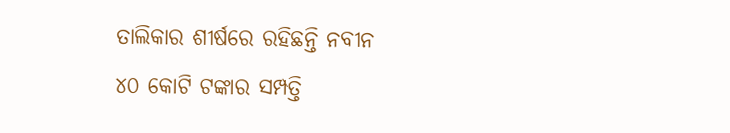ତାଲିକାର ଶୀର୍ଷରେ ରହିଛନ୍ତି ନବୀନ
୪୦ କୋଟି ଟଙ୍କାର ସମ୍ପତ୍ତି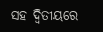ସହ ଦ୍ୱିତୀୟରେ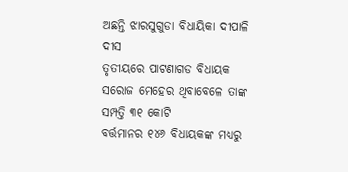ଅଛନ୍ତି ଝାରସୁଗୁଡା ବିଧାୟିକା ଦୀପାଳି ଦୀସ
ତୃତୀୟରେ ପାଟଣାଗଡ ବିଧାୟକ ସରୋଜ ମେହେର ଥିବାବେଳେ ତାଙ୍କ ସମ୍ପତ୍ତି ୩୧ କୋଟି
ବର୍ତ୍ତମାନର ୧୪୬ ବିଧାୟକଙ୍କ ମଧ୍ୟରୁ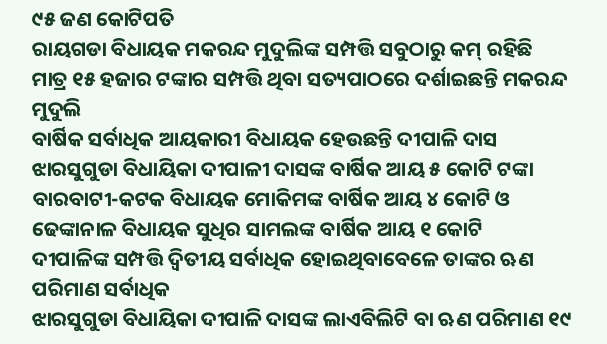୯୫ ଜଣ କୋଟିପତି
ରାୟଗଡା ବିଧାୟକ ମକରନ୍ଦ ମୁଦୁଲିଙ୍କ ସମ୍ପତ୍ତି ସବୁଠାରୁ କମ୍ ରହିଛି
ମାତ୍ର ୧୫ ହଜାର ଟଙ୍କାର ସମ୍ପତ୍ତି ଥିବା ସତ୍ୟପାଠରେ ଦର୍ଶାଇଛନ୍ତି ମକରନ୍ଦ ମୁଦୁଲି
ବାର୍ଷିକ ସର୍ବାଧିକ ଆୟକାରୀ ବିଧାୟକ ହେଉଛନ୍ତି ଦୀପାଳି ଦାସ
ଝାରସୁଗୁଡା ବିଧାୟିକା ଦୀପାଳୀ ଦାସଙ୍କ ବାର୍ଷିକ ଆୟ ୫ କୋଟି ଟଙ୍କା
ବାରବାଟୀ-କଟକ ବିଧାୟକ ମୋକିମଙ୍କ ବାର୍ଷିକ ଆୟ ୪ କୋଟି ଓ ଢେଙ୍କାନାଳ ବିଧାୟକ ସୁଧିର ସାମଲଙ୍କ ବାର୍ଷିକ ଆୟ ୧ କୋଟି
ଦୀପାଳିଙ୍କ ସମ୍ପତ୍ତି ଦ୍ୱିତୀୟ ସର୍ବାଧିକ ହୋଇଥିବାବେଳେ ତାଙ୍କର ଋଣ ପରିମାଣ ସର୍ବାଧିକ
ଝାରସୁଗୁଡା ବିଧାୟିକା ଦୀପାଳି ଦାସଙ୍କ ଲାଏବିଲିଟି ବା ଋଣ ପରିମାଣ ୧୯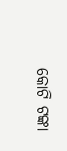କୋଟି ଟଙ୍କା